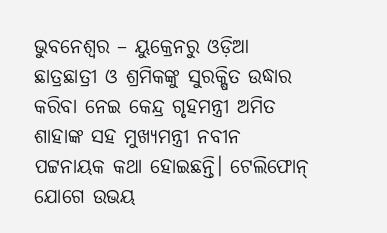ଭୁବନେଶ୍ବର – ୟୁକ୍ରେନରୁ ଓଡ଼ିଆ ଛାତ୍ରଛାତ୍ରୀ ଓ ଶ୍ରମିକଙ୍କୁ ସୁରକ୍ଷିତ ଉଦ୍ଧାର କରିବା ନେଇ କେନ୍ଦ୍ର ଗୃହମନ୍ତ୍ରୀ ଅମିତ ଶାହାଙ୍କ ସହ ମୁଖ୍ୟମନ୍ତ୍ରୀ ନବୀନ ପଟ୍ଟନାୟକ କଥା ହୋଇଛନ୍ତି। ଟେଲିଫୋନ୍ ଯୋଗେ ଉଭୟ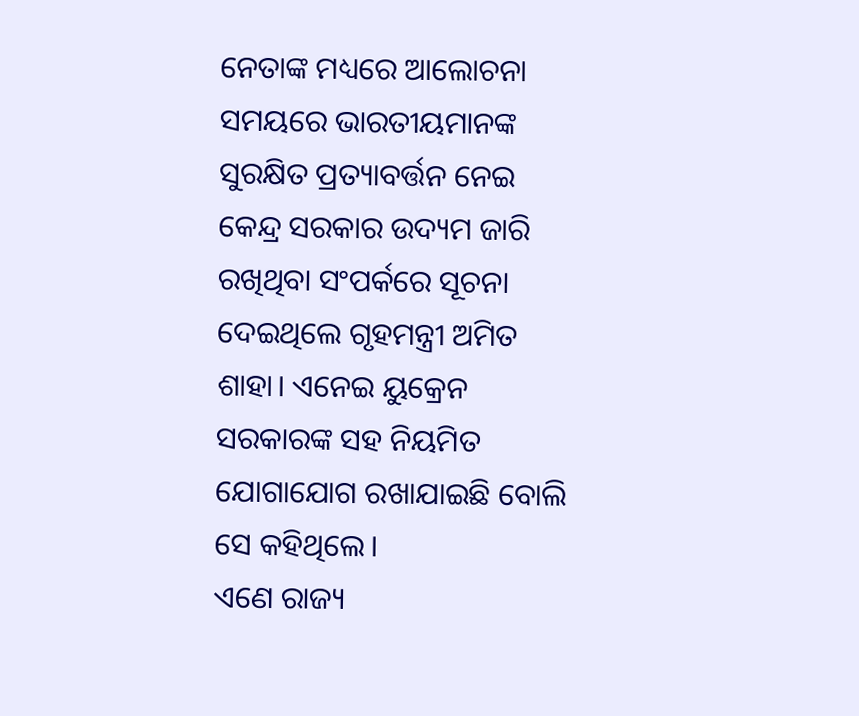ନେତାଙ୍କ ମଧ୍ୟରେ ଆଲୋଚନା ସମୟରେ ଭାରତୀୟମାନଙ୍କ ସୁରକ୍ଷିତ ପ୍ରତ୍ୟାବର୍ତ୍ତନ ନେଇ କେନ୍ଦ୍ର ସରକାର ଉଦ୍ୟମ ଜାରି ରଖିଥିବା ସଂପର୍କରେ ସୂଚନା ଦେଇଥିଲେ ଗୃହମନ୍ତ୍ରୀ ଅମିତ ଶାହା। ଏନେଇ ୟୁକ୍ରେନ ସରକାରଙ୍କ ସହ ନିୟମିତ ଯୋଗାଯୋଗ ରଖାଯାଇଛି ବୋଲି
ସେ କହିଥିଲେ।
ଏଣେ ରାଜ୍ୟ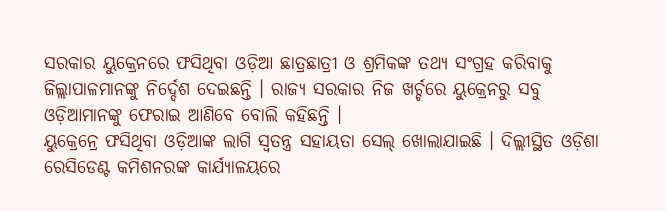ସରକାର ୟୁକ୍ରେନରେ ଫସିଥିବା ଓଡ଼ିଆ ଛାତ୍ରଛାତ୍ରୀ ଓ ଶ୍ରମିକଙ୍କ ତଥ୍ୟ ସଂଗ୍ରହ କରିବାକୁ ଜିଲ୍ଲାପାଳମାନଙ୍କୁ ନିର୍ଦ୍ଦେଶ ଦେଇଛନ୍ତି । ରାଜ୍ୟ ସରକାର ନିଜ ଖର୍ଚ୍ଚରେ ୟୁକ୍ରେନରୁ ସବୁ ଓଡ଼ିଆମାନଙ୍କୁ ଫେରାଇ ଆଣିବେ ବୋଲି କହିଛନ୍ତି ।
ୟୁକ୍ରେନ୍ରେ ଫସିଥିବା ଓଡ଼ିଆଙ୍କ ଲାଗି ସ୍ୱତନ୍ତ୍ର ସହାୟତା ସେଲ୍ ଖୋଲାଯାଇଛି । ଦିଲ୍ଲୀସ୍ଥିତ ଓଡ଼ିଶା ରେସିଡେଣ୍ଟ କମିଶନରଙ୍କ କାର୍ଯ୍ୟାଳୟରେ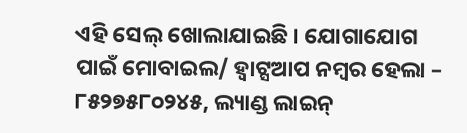ଏହି ସେଲ୍ ଖୋଲାଯାଇଛି । ଯୋଗାଯୋଗ ପାଇଁ ମୋବାଇଲ/ ହ୍ୱାଟ୍ସଆପ ନମ୍ବର ହେଲା – ୮୫୨୭୫୮୦୨୪୫, ଲ୍ୟାଣ୍ଡ ଲାଇନ୍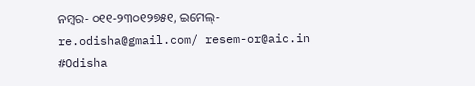ନମ୍ବର- ୦୧୧-୨୩୦୧୨୭୫୧, ଇମେଲ୍- re.odisha@gmail.com/ resem-or@aic.in #Odisha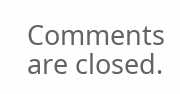Comments are closed.